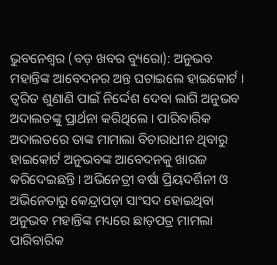ଭୁବନେଶ୍ୱର (ବଡ଼ ଖବର ବ୍ୟୁରୋ): ଅନୁଭବ ମହାନ୍ତିଙ୍କ ଆବେଦନର ଅନ୍ତ ଘଟାଇଲେ ହାଇକୋର୍ଟ । ତ୍ୱରିତ ଶୁଣାଣି ପାଇଁ ନିର୍ଦ୍ଦେଶ ଦେବା ଲାଗି ଅନୁଭବ ଅଦାଲତଙ୍କୁ ପ୍ରାର୍ଥନା କରିଥିଲେ । ପାରିବାରିକ ଅଦାଲତରେ ତାଙ୍କ ମାମାଲା ବିଚାରାଧୀନ ଥିବାରୁ ହାଇକୋର୍ଟ ଅନୁଭବଙ୍କ ଆବେଦନକୁ ଖାରଜ କରିଦେଇଛନ୍ତି । ଅଭିନେତ୍ରୀ ବର୍ଷା ପ୍ରିୟଦର୍ଶିନୀ ଓ ଅଭିନେତାରୁ କେନ୍ଦ୍ରାପଡ଼ା ସାଂସଦ ହୋଇଥିବା ଅନୁଭବ ମହାନ୍ତିଙ୍କ ମଧ୍ୟରେ ଛାଡ଼ପତ୍ର ମାମଲା ପାରିବାରିକ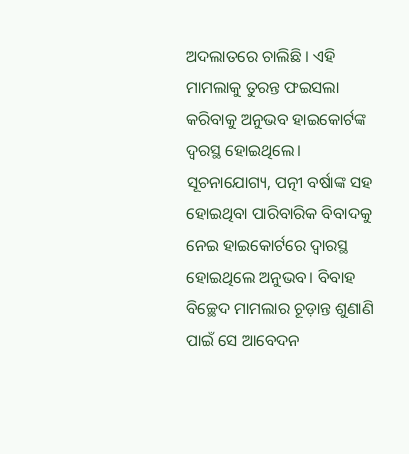ଅଦଲାତରେ ଚାଲିଛି । ଏହି ମାମଲାକୁ ତୁରନ୍ତ ଫଇସଲା କରିବାକୁ ଅନୁଭବ ହାଇକୋର୍ଟଙ୍କ ଦ୍ୱରସ୍ଥ ହୋଇଥିଲେ।
ସୂଚନାଯୋଗ୍ୟ, ପତ୍ନୀ ବର୍ଷାଙ୍କ ସହ ହୋଇଥିବା ପାରିବାରିକ ବିବାଦକୁ ନେଇ ହାଇକୋର୍ଟରେ ଦ୍ୱାରସ୍ଥ ହୋଇଥିଲେ ଅନୁଭବ। ବିବାହ ବିଚ୍ଛେଦ ମାମଲାର ଚୂଡ଼ାନ୍ତ ଶୁଣାଣି ପାଇଁ ସେ ଆବେଦନ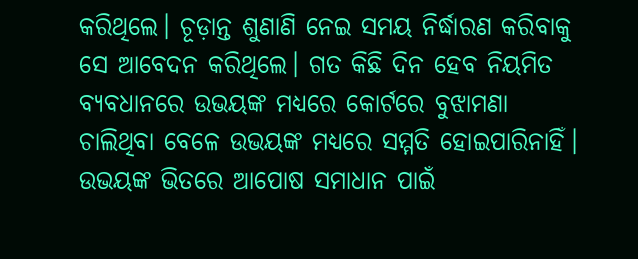କରିଥିଲେ। ଚୂଡ଼ାନ୍ତ ଶୁଣାଣି ନେଇ ସମୟ ନିର୍ଦ୍ଧାରଣ କରିବାକୁ ସେ ଆବେଦନ କରିଥିଲେ। ଗତ କିଛି ଦିନ ହେବ ନିୟମିତ ବ୍ୟବଧାନରେ ଉଭୟଙ୍କ ମଧ୍ୟରେ କୋର୍ଟରେ ବୁଝାମଣା ଚାଲିଥିବା ବେଳେ ଉଭୟଙ୍କ ମଧ୍ୟରେ ସମ୍ମତି ହୋଇପାରିନାହିଁ।
ଉଭୟଙ୍କ ଭିତରେ ଆପୋଷ ସମାଧାନ ପାଇଁ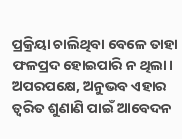ପ୍ରକ୍ରିୟା ଚାଲିଥିବା ବେଳେ ତାହା ଫଳପ୍ରଦ ହୋଇପାରି ନ ଥିଲା। ଅପରପକ୍ଷେ, ଅନୁଭବ ଏହାର ତ୍ୱରିତ ଶୁଣାଣି ପାଇଁ ଆବେଦନ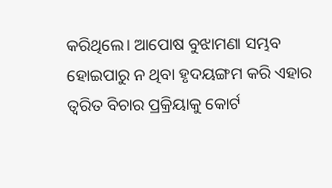କରିଥିଲେ। ଆପୋଷ ବୁଝାମଣା ସମ୍ଭବ ହୋଇପାରୁ ନ ଥିବା ହୃଦୟଙ୍ଗମ କରି ଏହାର ତ୍ୱରିତ ବିଚାର ପ୍ରକ୍ରିୟାକୁ କୋର୍ଟ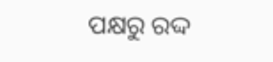ପକ୍ଷରୁ ରଦ୍ଦ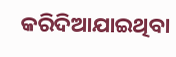କରିଦିଆଯାଇଥିବା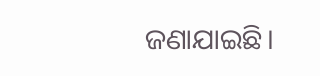ଜଣାଯାଇଛି।